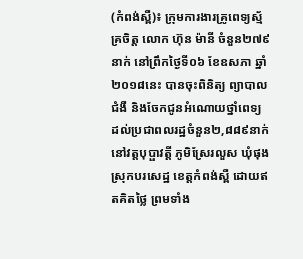(កំពង់ស្ពឺ)៖ ក្រុមការងារគ្រូពេទ្យស្ម័គ្រចិត្ត លោក ហ៊ុន ម៉ានី ចំនួន២៧៩នាក់ នៅព្រឹកថ្ងៃទី០៦ ខែឧសភា ឆ្នាំ២០១៨នេះ បានចុះពិនិត្យ ព្យាបាលជំងឺ និងចែកជូនអំណោយថ្នាំពេទ្យ ដល់ប្រជាពលរដ្ឋចំនួន២,៨៨៩នាក់ នៅវត្តបុប្ផាវត្តី ភូមិស្រែរលួស ឃុំផុង ស្រុកបរសេដ្ឋ ខេត្តកំពង់ស្ពឺ ដោយឥតគិតថ្លៃ ព្រមទាំង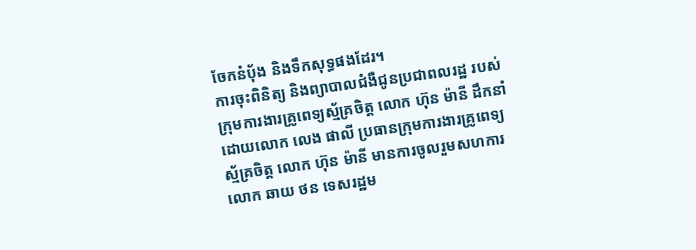ចែកនំបុ័ង និងទឹកសុទ្ធផងដែរ។
ការចុះពិនិត្យ និងព្យាបាលជំងឺជូនប្រជាពលរដ្ឋ របស់ក្រុមការងារគ្រូពេទ្យស្ម័គ្រចិត្ត លោក ហ៊ុន ម៉ានី ដឹកនាំដោយលោក លេង ផាលី ប្រធានក្រុមការងារគ្រូពេទ្យស្ម័គ្រចិត្ត លោក ហ៊ុន ម៉ានី មានការចូលរួមសហការ លោក ឆាយ ថន ទេសរដ្ឋម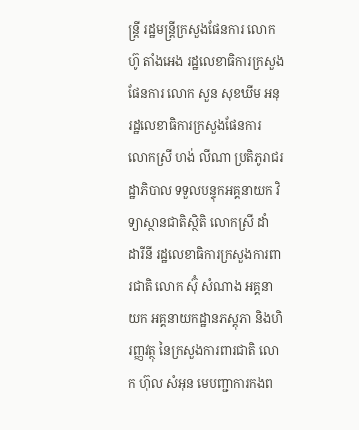ន្ត្រី រដ្ឋមន្ត្រីក្រសួងផែនការ លោក ហ៊ូ តាំងអេង រដ្ឋលេខាធិការក្រសួងផែនការ លោក សួន សុខឃីម អនុរដ្ឋលេខាធិការក្រសួងផែនការ លោកស្រី ហង់ លីណា ប្រតិភូរាជរដ្ឋាភិបាល ទទួលបន្ទុកអគ្គនាយក វិទ្យាស្ថានជាតិស្ថិតិ លោកស្រី ដាំ ដារីនី រដ្ឋលេខាធិការក្រសួងការពារជាតិ លោក ស៊ុំ សំណាង អគ្គនាយក អគ្គនាយកដ្ឋានភស្តុភា និងហិរញ្ញវត្ថុ នៃក្រសួងការពារជាតិ លោក ហ៊ុល សំអុន មេបញ្ជាការកងព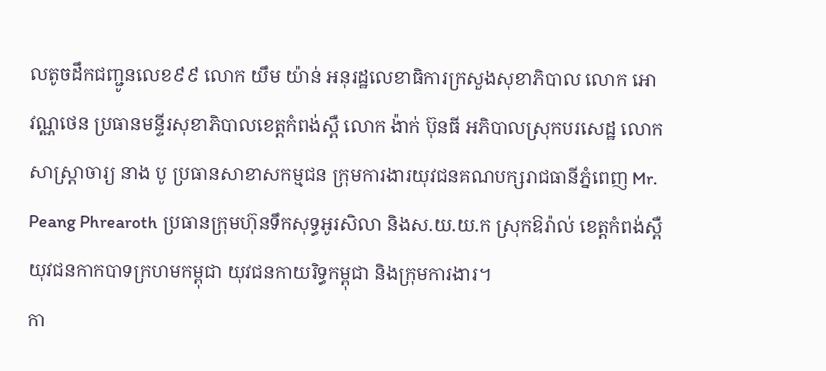លតូចដឹកជញ្ជូនលេខ៩៩ លោក យឹម យ៉ាន់ អនុរដ្ឋលេខាធិការក្រសួងសុខាភិបាល លោក អោ វណ្ណថេន ប្រធានមន្ទីរសុខាភិបាលខេត្តកំពង់ស្ពឺ លោក ង៉ាក់ ប៊ុនធី អភិបាលស្រុកបរសេដ្ឋ លោកសាស្ត្រាចារ្យ នាង បូ ប្រធានសាខាសកម្មជន ក្រុមការងារយុវជនគណបក្សរាជធានីភ្នំពេញ Mr. Peang Phrearoth ប្រធានក្រុមហ៊ុនទឹកសុទ្ធអូរសិលា និងស.យ.យ.ក ស្រុកឱរ៉ាល់ ខេត្តកំពង់ស្ពឺ យុវជនកាកបាទក្រហមកម្ពុជា យុវជនកាយរិទ្ធកម្ពុជា និងក្រុមការងារ។
កា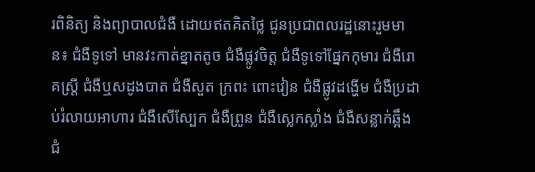រពិនិត្យ និងព្យាបាលជំងឺ ដោយឥតគិតថ្លៃ ជូនប្រជាពលរដ្ឋនោះរួមមាន៖ ជំងឺទូទៅ មានវះកាត់ខ្នាតតូច ជំងឺផ្លូវចិត្ត ជំងឺទូទៅផ្នែកកុមារ ជំងឺរោគស្ត្រី ជំងឺឬសដូងបាត ជំងឺសួត ក្រពះ ពោះវៀន ជំងឺផ្លូវដង្ហើម ជំងឺប្រដាប់រំលាយអាហារ ជំងឺសើស្បែក ជំងឺព្រូន ជំងឺស្លេកស្លាំង ជំងឺសន្លាក់ឆ្អឹង ជំ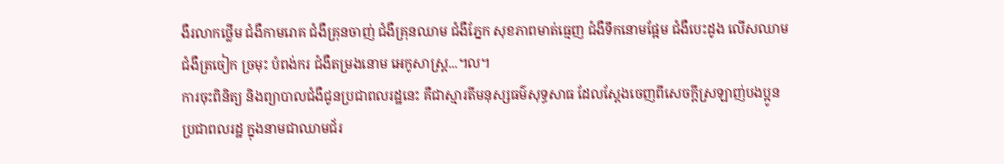ងឺរលាកថ្លើម ជំងឺកាមរោគ ជំងឺគ្រុនចាញ់ ជំងឺគ្រុនឈាម ជំងឺភ្នែក សុខភាពមាត់ធ្មេញ ជំងឺទឹកនោមផ្អែម ជំងឺបេះដូង លើសឈាម ជំងឺត្រចៀក ច្រមុះ បំពង់ករ ជំងឺតម្រងនោម អេកូសាស្ត្រ...។ល។
ការចុះពិនិត្យ និងព្យាបាលជំងឺជូនប្រជាពលរដ្ឋនេះ គឺជាស្មារតីមនុស្សធម៌សុទ្ធសាធ ដែលស្តែងចេញពីសេចក្តីស្រឡាញ់បងប្អូន ប្រជាពលរដ្ឋ ក្នុងនាមជាឈាមជ័រ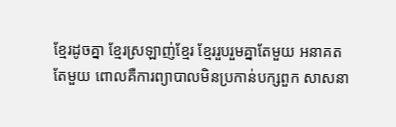ខ្មែរដូចគ្នា ខ្មែរស្រឡាញ់ខ្មែរ ខ្មែររួបរួមគ្នាតែមួយ អនាគតតែមួយ ពោលគឺការព្យាបាលមិនប្រកាន់បក្សពួក សាសនា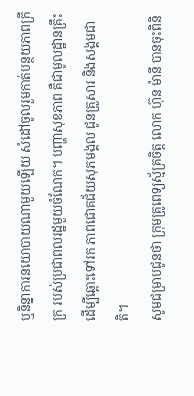ឬនិន្នាការនយោបាយណាមួយឡើយ សំដៅចូលរួមកាត់បន្ថយភាពក្រីក្រ របស់ប្រជាពលរដ្ឋមួយចំណែក។ បញ្ហាសុខភាព គឺជាមូលដ្ឋានគ្រឹះដើម្បីឆ្ពោះទៅរក ភាពជោគជ័យសុភមង្គល ជូនគ្រួសារ និងសង្គមជាតិ។
សូមជម្រាបជូនថា ក្រុមគ្រូពេទ្យស្ម័គ្រចិត្ត លោក ហ៊ុន ម៉ានី បានចុះពិនិ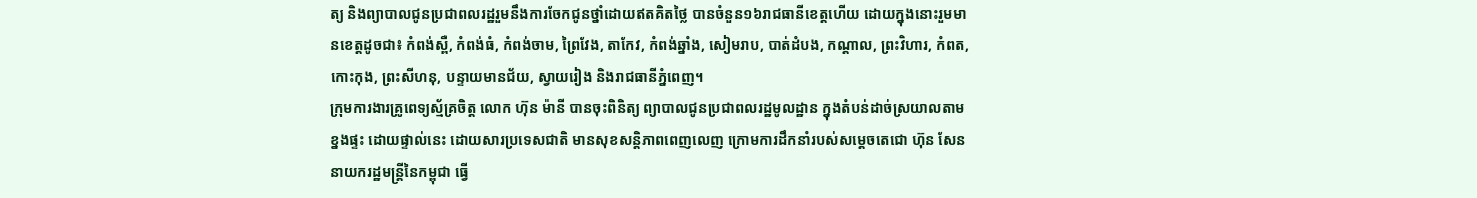ត្យ និងព្យាបាលជូនប្រជាពលរដ្ឋរួមនឹងការចែកជូនថ្នាំដោយឥតគិតថ្លៃ បានចំនួន១៦រាជធានីខេត្តហើយ ដោយក្នុងនោះរួមមានខេត្តដូចជា៖ កំពង់ស្ពឺ, កំពង់ធំ, កំពង់ចាម, ព្រៃវែង, តាកែវ, កំពង់ឆ្នាំង, សៀមរាប, បាត់ដំបង, កណ្តាល, ព្រះវិហារ, កំពត, កោះកុង, ព្រះសីហនុ, បន្ទាយមានជ័យ, ស្វាយរៀង និងរាជធានីភ្នំពេញ។
ក្រុមការងារគ្រូពេទ្យស្ម័គ្រចិត្ត លោក ហ៊ុន ម៉ានី បានចុះពិនិត្យ ព្យាបាលជូនប្រជាពលរដ្ឋមូលដ្ឋាន ក្នុងតំបន់ដាច់ស្រយាលតាមខ្នងផ្ទះ ដោយផ្ទាល់នេះ ដោយសារប្រទេសជាតិ មានសុខសន្តិភាពពេញលេញ ក្រោមការដឹកនាំរបស់សម្តេចតេជោ ហ៊ុន សែន នាយករដ្ឋមន្ត្រីនៃកម្ពុជា ធ្វើ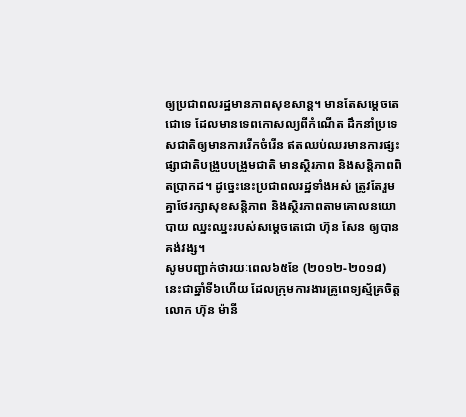ឲ្យប្រជាពលរដ្ឋមានភាពសុខសាន្ត។ មានតែសម្តេចតេជោទេ ដែលមានទេពកោសល្យពីកំណើត ដឹកនាំប្រទេសជាតិឲ្យមានការរើកចំរើន ឥតឈប់ឈរមានការផ្សះផ្សាជាតិបង្រួបបង្រួមជាតិ មានស្ថិរភាព និងសន្តិភាពពិតប្រាកដ។ ដូច្នេះនេះប្រជាពលរដ្ឋទាំងអស់ ត្រូវតែរួមគ្នាថែរក្សាសុខសន្តិភាព និងស្ថិរភាពតាមគោលនយោបាយ ឈ្នះឈ្នះរបស់សម្តេចតេជោ ហ៊ុន សែន ឲ្យបានគង់វង្ស។
សូមបញ្ជាក់ថារយៈពេល៦៥ខែ (២០១២-២០១៨) នេះជាឆ្នាំទី៦ហើយ ដែលក្រុមការងារគ្រូពេទ្យស្ម័គ្រចិត្ត លោក ហ៊ុន ម៉ានី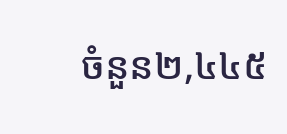ចំនួន២,៤៤៥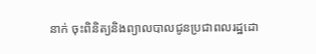នាក់ ចុះពិនិត្យនិងព្យាលបាលជូនប្រជាពលរដ្ឋដោ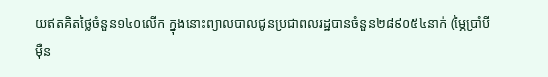យឥតគិតថ្លៃចំនួន១៤០លើក ក្នុងនោះព្យាលបាលជូនប្រជាពលរដ្ឋបានចំនួន២៨៩០៥៤នាក់ (ម្ភៃប្រាំបីម៉ឺន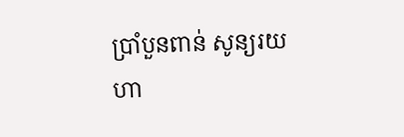ប្រាំបួនពាន់ សូន្យរយ ហា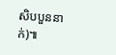សិបបួននាក់)៕